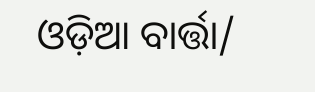ଓଡ଼ିଆ ବାର୍ତ୍ତା/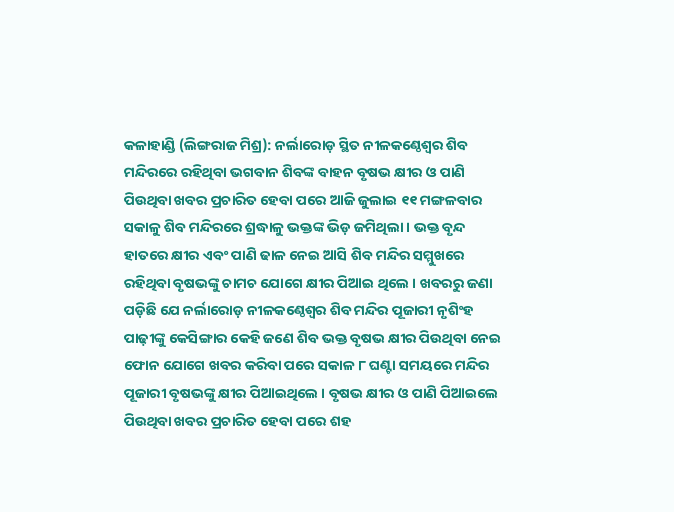କଳାହାଣ୍ଡି (ଲିଙ୍ଗରାଜ ମିଶ୍ର): ନର୍ଲାରୋଡ଼ ସ୍ଥିତ ନୀଳକଣ୍ଠେଶ୍ବର ଶିବ ମନ୍ଦିରରେ ରହିଥିବା ଭଗବାନ ଶିବଙ୍କ ବାହନ ବୃଷଭ କ୍ଷୀର ଓ ପାଣି ପିଉଥିବା ଖବର ପ୍ରଚାରିତ ହେବା ପରେ ଆଜି ଜୁଲାଇ ୧୧ ମଙ୍ଗଳବାର ସକାଳୁ ଶିବ ମନ୍ଦିରରେ ଶ୍ରଦ୍ଧାଳୁ ଭକ୍ତଙ୍କ ଭିଡ଼ ଜମିଥିଲା । ଭକ୍ତ ବୃନ୍ଦ ହାତରେ କ୍ଷୀର ଏବଂ ପାଣି ଢାଳ ନେଇ ଆସି ଶିବ ମନ୍ଦିର ସମ୍ମୁଖରେ ରହିଥିବା ବୃଷଭଙ୍କୁ ଚାମଚ ଯୋଗେ କ୍ଷୀର ପିଆଇ ଥିଲେ । ଖବରରୁ ଜଣା ପଡ଼ିଛି ଯେ ନର୍ଲାରୋଡ଼ ନୀଳକଣ୍ଠେଶ୍ବର ଶିବ ମନ୍ଦିର ପୂଜାରୀ ନୃଶିଂହ ପାଢ଼ୀଙ୍କୁ କେସିଙ୍ଗାର କେହି ଜଣେ ଶିବ ଭକ୍ତ ବୃଷଭ କ୍ଷୀର ପିଉଥିବା ନେଇ ଫୋନ ଯୋଗେ ଖବର କରିବା ପରେ ସକାଳ ୮ ଘଣ୍ଟା ସମୟରେ ମନ୍ଦିର ପୂଜାରୀ ବୃଷଭଙ୍କୁ କ୍ଷୀର ପିଆଇଥିଲେ । ବୃଷଭ କ୍ଷୀର ଓ ପାଣି ପିଆଇଲେ ପିଉଥିବା ଖବର ପ୍ରଚାରିତ ହେବା ପରେ ଶହ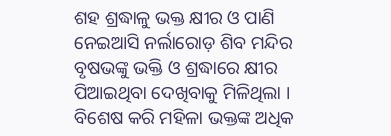ଶହ ଶ୍ରଦ୍ଧାଳୁ ଭକ୍ତ କ୍ଷୀର ଓ ପାଣି ନେଇଆସି ନର୍ଲାରୋଡ଼ ଶିବ ମନ୍ଦିର ବୃଷଭଙ୍କୁ ଭକ୍ତି ଓ ଶ୍ରଦ୍ଧାରେ କ୍ଷୀର ପିଆଇଥିବା ଦେଖିବାକୁ ମିଳିଥିଲା । ବିଶେଷ କରି ମହିଳା ଭକ୍ତଙ୍କ ଅଧିକ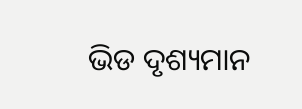ଭିଡ ଦୃଶ୍ୟମାନ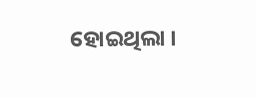ହୋଇଥିଲା ।